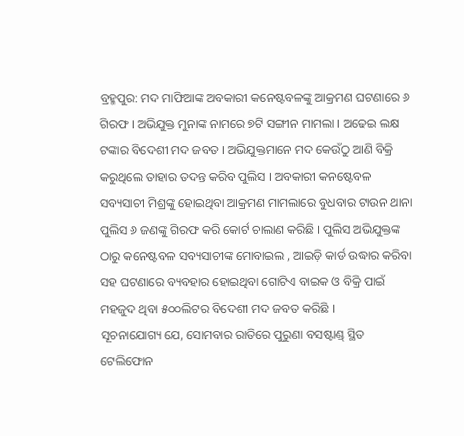ବ୍ରହ୍ମପୁର: ମଦ ମାଫିଆଙ୍କ ଅବକାରୀ କନେଷ୍ଟବଳଙ୍କୁ ଆକ୍ରମଣ ଘଟଣାରେ ୬ ଗିରଫ । ଅଭିଯୁକ୍ତ ମୁନାଙ୍କ ନାମରେ ୭ଟି ସଙ୍ଗୀନ ମାମଲା । ଅଢେଇ ଲକ୍ଷ ଟଙ୍କାର ବିଦେଶୀ ମଦ ଜବତ । ଅଭିଯୁକ୍ତମାନେ ମଦ କେଉଁଠୁ ଆଣି ବିକ୍ରି କରୁଥିଲେ ତାହାର ତଦନ୍ତ କରିବ ପୁଲିସ । ଅବକାରୀ କନଷ୍ଟେବଳ ସବ୍ୟସାଚୀ ମିଶ୍ରଙ୍କୁ ହୋଇଥିବା ଆକ୍ରମଣ ମାମଲାରେ ବୁଧବାର ଟାଉନ ଥାନା ପୁଲିସ ୬ ଜଣଙ୍କୁ ଗିରଫ କରି କୋର୍ଟ ଚାଲାଣ କରିଛି । ପୁଲିସ ଅଭିଯୁକ୍ତଙ୍କ ଠାରୁ କନେଷ୍ଟବଳ ସବ୍ୟସାଚୀଙ୍କ ମୋବାଇଲ , ଆଇଡ଼ି କାର୍ଡ ଉଦ୍ଧାର କରିବା ସହ ଘଟଣାରେ ବ୍ୟବହାର ହୋଇଥିବା ଗୋଟିଏ ବାଇକ ଓ ବିକ୍ରି ପାଇଁ ମହଜୁଦ ଥିବା ୫୦୦ଲିଟର ବିଦେଶୀ ମଦ ଜବତ କରିଛି ।
ସୂଚନାଯୋଗ୍ୟ ଯେ, ସୋମବାର ରାତିରେ ପୁରୁଣା ବସଷ୍ଟାଣ୍ଡ୍ ସ୍ଥିତ ଟେଲିଫୋନ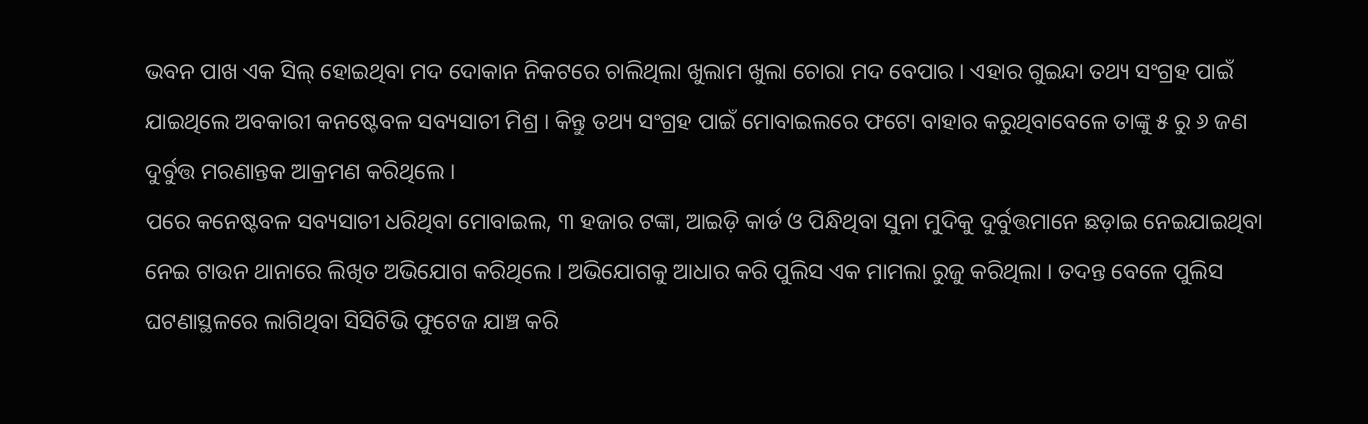ଭବନ ପାଖ ଏକ ସିଲ୍ ହୋଇଥିବା ମଦ ଦୋକାନ ନିକଟରେ ଚାଲିଥିଲା ଖୁଲାମ ଖୁଲା ଚୋରା ମଦ ବେପାର । ଏହାର ଗୁଇନ୍ଦା ତଥ୍ୟ ସଂଗ୍ରହ ପାଇଁ ଯାଇଥିଲେ ଅବକାରୀ କନଷ୍ଟେବଳ ସବ୍ୟସାଚୀ ମିଶ୍ର । କିନ୍ତୁ ତଥ୍ୟ ସଂଗ୍ରହ ପାଇଁ ମୋବାଇଲରେ ଫଟୋ ବାହାର କରୁଥିବାବେଳେ ତାଙ୍କୁ ୫ ରୁ ୬ ଜଣ ଦୁର୍ବୁତ୍ତ ମରଣାନ୍ତକ ଆକ୍ରମଣ କରିଥିଲେ ।
ପରେ କନେଷ୍ଟବଳ ସବ୍ୟସାଚୀ ଧରିଥିବା ମୋବାଇଲ, ୩ ହଜାର ଟଙ୍କା, ଆଇଡ଼ି କାର୍ଡ ଓ ପିନ୍ଧିଥିବା ସୁନା ମୁଦିକୁ ଦୁର୍ବୁତ୍ତମାନେ ଛଡ଼ାଇ ନେଇଯାଇଥିବା ନେଇ ଟାଉନ ଥାନାରେ ଲିଖିତ ଅଭିଯୋଗ କରିଥିଲେ । ଅଭିଯୋଗକୁ ଆଧାର କରି ପୁଲିସ ଏକ ମାମଲା ରୁଜୁ କରିଥିଲା । ତଦନ୍ତ ବେଳେ ପୁଲିସ ଘଟଣାସ୍ଥଳରେ ଲାଗିଥିବା ସିସିଟିଭି ଫୁଟେଜ ଯାଞ୍ଚ କରି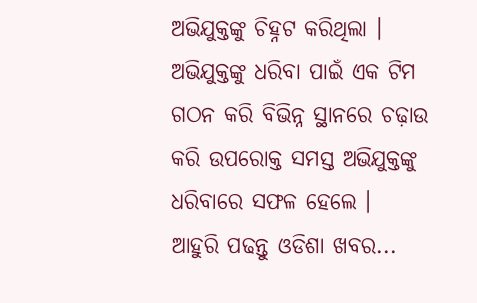ଅଭିଯୁକ୍ତଙ୍କୁ ଚିହ୍ନଟ କରିଥିଲା । ଅଭିଯୁକ୍ତଙ୍କୁ ଧରିବା ପାଇଁ ଏକ ଟିମ ଗଠନ କରି ବିଭିନ୍ନ ସ୍ଥାନରେ ଚଢ଼ାଉ କରି ଉପରୋକ୍ତ ସମସ୍ତ ଅଭିଯୁକ୍ତଙ୍କୁ ଧରିବାରେ ସଫଳ ହେଲେ ।
ଆହୁରି ପଢନ୍ତୁ ଓଡିଶା ଖବର...